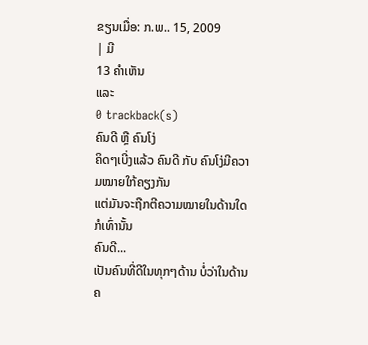ຂຽນເມື່ອ: ກ.ພ.. 15, 2009
| ມີ
13 ຄຳເຫັນ
ແລະ
0 trackback(s)
ຄົນດີ ຫຼື ຄົນໂງ່
ຄິດໆເບີ່ງແລ້ວ ຄົນດີ ກັບ ຄົນໂງ່ມີຄວາມໝາຍໃກ້ຄຽງກັນ
ແຕ່ມັນຈະຖືກຕີຄວາມໝາຍໃນດ້ານໃດກໍເທົ່ານັ້ນ
ຄົນດີ...
ເປັນຄົນທີ່ດີໃນທຸກໆດ້ານ ບໍ່ວ່າໃນດ້ານຄ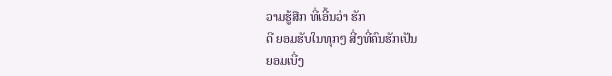ວາມຮູ້ສືກ ທີ່ເອີ້ນວ່າ ຮັກ
ດີ ຍອມຮັບໃນທຸກໆ ສີ່ງທີ່ຄົນຮັກເປັນ
ຍອມເບີ່ງ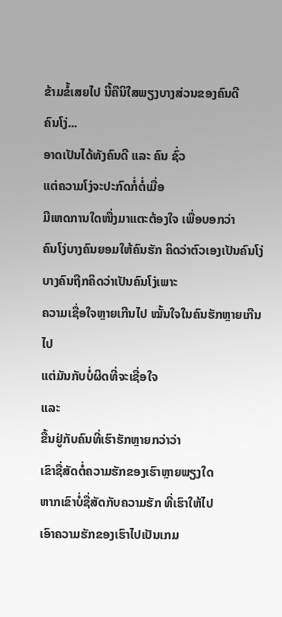ຂ້າມຂໍ້ເສຍໄປ ນີ້ຄືນິໃສພຽງບາງສ່ວນຂອງຄົນດີ
ຄົນໂງ່...
ອາດເປັນໄດ້ທັງຄົນດີ ແລະ ຄົນ ຊົ່ວ
ແຕ່ຄວາມໂງ່ຈະປະກົດກໍ່ຕໍ່ເມື່ອ
ມີເຫດການໃດໜື່ງມາແຕະຕ້ອງໃຈ ເພື່ອບອກວ່າ
ຄົນໂງ່ບາງຄົນຍອມໃຫ້ຄົນຮັກ ຄິດວ່າຕົວເອງເປັນຄົນໂງ່
ບາງຄົນຖືກຄິດວ່າເປັນຄົນໂງ່ເພາະ
ຄວາມເຊື່ອໃຈຫຼາຍເກີນໄປ ໝັ້ນໃຈໃນຄົນຮັກຫຼາຍເກີນໄປ
ແຕ່ມັນກັບບໍ່ຜິດທີ່ຈະເຊື່ອໃຈ
ແລະ
ຂື້ນຢູ່ກັບຄົນທີ່ເຮົາຮັກຫຼາຍກວ່າວ່າ
ເຂົາຊື່ສັດຕໍ່ຄວາມຮັກຂອງເຮົາຫຼາຍພຽງໃດ
ຫາກເຂົາບໍ່ຊື່ສັດກັບຄວາມຮັກ ທີ່ເຮົາໃຫ້ໄປ
ເອົາຄວາມຮັກຂອງເຮົາໄປເປັນເກມ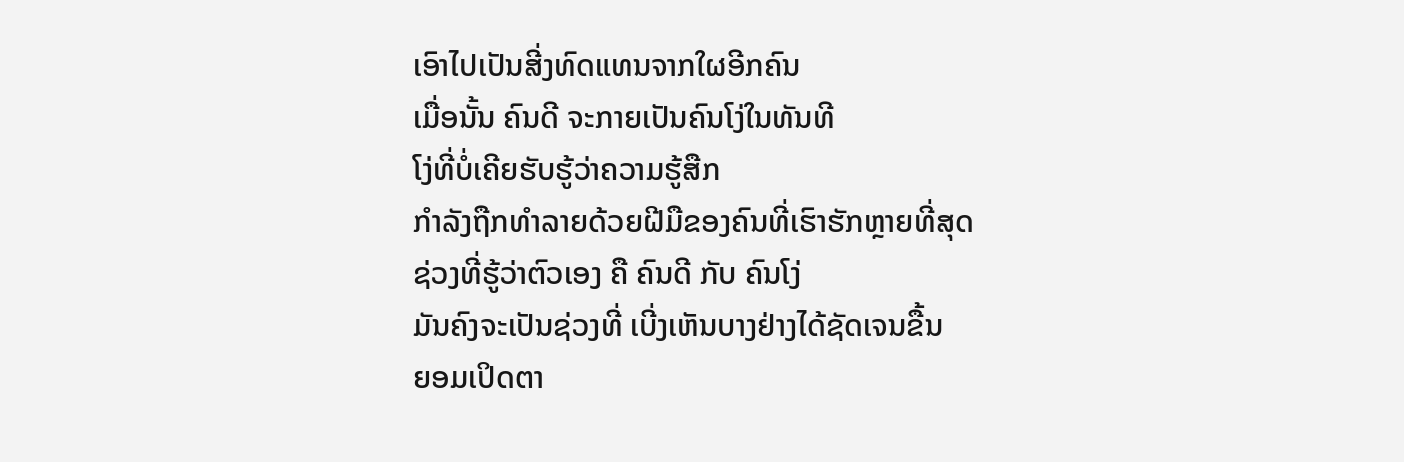ເອົາໄປເປັນສີ່ງທົດແທນຈາກໃຜອີກຄົນ
ເມື່ອນັ້ນ ຄົນດີ ຈະກາຍເປັນຄົນໂງ່ໃນທັນທີ
ໂງ່ທີ່ບໍ່ເຄີຍຮັບຮູ້ວ່າຄວາມຮູ້ສືກ
ກຳລັງຖືກທຳລາຍດ້ວຍຝີມືຂອງຄົນທີ່ເຮົາຮັກຫຼາຍທີ່ສຸດ
ຊ່ວງທີ່ຮູ້ວ່າຕົວເອງ ຄື ຄົນດີ ກັບ ຄົນໂງ່
ມັນຄົງຈະເປັນຊ່ວງທີ່ ເບີ່ງເຫັນບາງຢ່າງໄດ້ຊັດເຈນຂື້ນ
ຍອມເປິດຕາ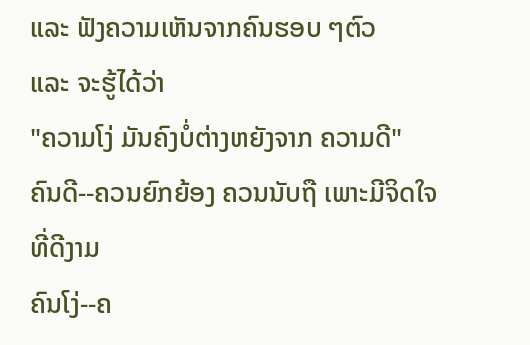ແລະ ຟັງຄວາມເຫັນຈາກຄົນຮອບ ໆຕົວ
ແລະ ຈະຮູ້ໄດ້ວ່າ
"ຄວາມໂງ່ ມັນຄົງບໍ່ຕ່າງຫຍັງຈາກ ຄວາມດີ"
ຄົນດີ--ຄວນຍົກຍ້ອງ ຄວນນັບຖື ເພາະມີຈິດໃຈທີ່ດີງາມ
ຄົນໂງ່--ຄ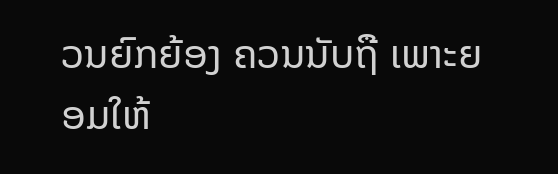ວນຍົກຍ້ອງ ຄວນນັບຖື ເພາະຍອມໃຫ້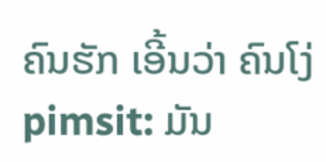ຄົນຮັກ ເອີ້ນວ່າ ຄົນໂງ່
pimsit: ມັນ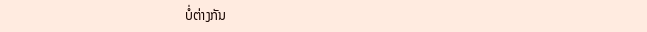ບໍ່ຕ່າງກັນ